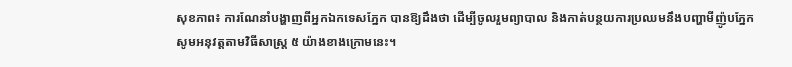សុខភាព៖ ការណែនាំបង្ហាញពីអ្នកឯកទេសភ្នែក បានឱ្យដឹងថា ដើម្បីចូលរួមព្យាបាល និងកាត់បន្ថយការប្រឈមនឹងបញ្ហាមីញ៉ូបភ្នែក សូមអនុវត្តតាមវិធីសាស្រ្ត ៥ យ៉ាងខាងក្រោមនេះ។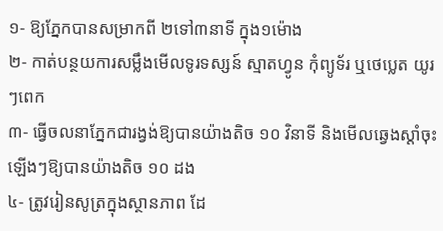១- ឱ្យភ្នែកបានសម្រាកពី ២ទៅ៣នាទី ក្នុង១ម៉ោង
២- កាត់បន្ថយការសម្លឹងមើលទូរទស្សន៍ ស្មាតហ្វូន កុំព្យូទ័រ ឬថេប្លេត យូរៗពេក
៣- ធ្វើចលនាភ្នែកជារង្វង់ឱ្យបានយ៉ាងតិច ១០ វិនាទី និងមើលឆ្វេងស្តាំចុះឡើងៗឱ្យបានយ៉ាងតិច ១០ ដង
៤- ត្រូវរៀនសូត្រក្នុងស្ថានភាព ដែ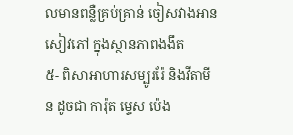លមានពន្លឺគ្រប់គ្រាន់ ចៀសវាងអានសៀវភៅ ក្នុងស្ថានភាពងងឹត
៥- ពិសាអាហារសម្បូររ៉ែ និងវីតាមីន ដូចជា ការ៉ុត ម្ទេស ប៉េង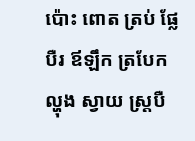ប៉ោះ ពោត ត្រប់ ផ្លែបឺរ ឪឡឹក ត្របែក ល្ហុង ស្វាយ ស្ត្របឺ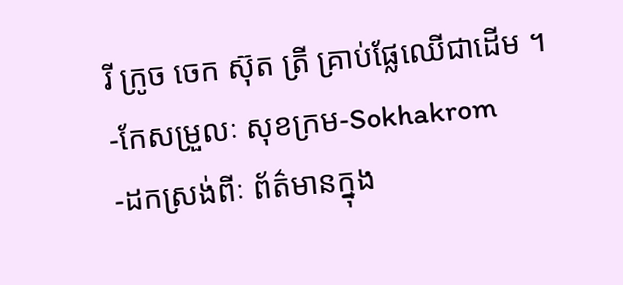រី ក្រូច ចេក ស៊ុត ត្រី គ្រាប់ផ្លែឈើជាដើម ។
-កែសម្រួលៈ សុខក្រម-Sokhakrom
-ដកស្រង់ពីៈ ព័ត៌មានក្នុង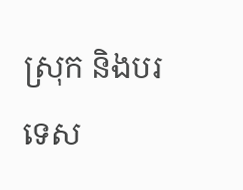ស្រុក និងបរទេស